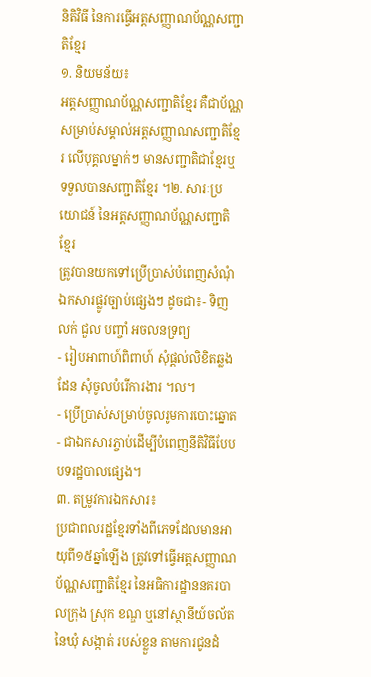និតិវិធី នៃការធ្វើអត្តសញ្ញាណប័ណ្ណសញ្ជាតិខ្មែរ
១. និយមន័យ៖
អត្តសញ្ញាណប័ណ្ណសញ្ជាតិខ្មែរ គឺជាប័ណ្ណសម្រាប់សម្គាល់អត្តសញ្ញាណសញ្ជាតិខ្មែរ លើបុគ្គលម្នាក់ៗ មានសញ្ជាតិជាខ្មែរឬ ទទួលបានសញ្ជាតិខ្មែរ ។២. សារៈប្រយោជន៍ នៃអត្តសញ្ញាណប័ណ្ណសញ្ជាតិខ្មែរ
ត្រូវបានយកទៅប្រើប្រាស់បំពេញសំណុំឯកសារផ្លូវច្បាប់ផ្សេងៗ ដូចជា៖- ទិញ លក់ ជួល បញ្ចាំ អចលនទ្រព្យ
- រៀបអាពាហ៍ពិពាហ៍ សុំផ្តល់លិខិតឆ្លងដែន សុំចូលបំរើការងារ ។ល។
- ប្រើប្រាស់សម្រាប់ចូលរូមការបោះឆ្នោត
- ជាឯកសារភ្ចាប់ដើម្បីបំពេញនីតិវិធីបែបបទរដ្ឋបាលផ្សេង។
៣. តម្រូវការឯកសារ៖
ប្រជាពលរដ្ឋខ្មែរទាំងពីភេទដែលមានអាយុពី១៥ឆ្នាំឡើង ត្រូវទៅធ្វើអត្តសញ្ញាណប័ណ្ណសញ្ជាតិខ្មែរ នៃអធិការដ្ឋាននគរបាលក្រុង ស្រុក ខណ្ឌ ឬនៅស្ថានីយ៍ចល័ត នៃឃុំ សង្កាត់ របស់ខ្លួន តាមការជូនដំ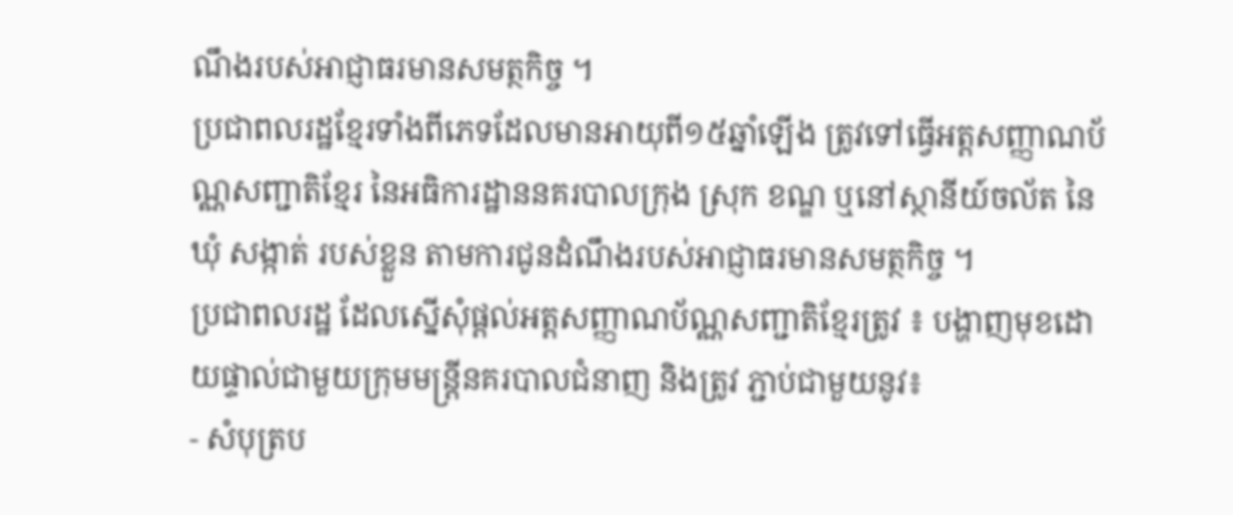ណឹងរបស់អាជ្ញាធរមានសមត្ថកិច្ច ។
ប្រជាពលរដ្ឋខ្មែរទាំងពីភេទដែលមានអាយុពី១៥ឆ្នាំឡើង ត្រូវទៅធ្វើអត្តសញ្ញាណប័ណ្ណសញ្ជាតិខ្មែរ នៃអធិការដ្ឋាននគរបាលក្រុង ស្រុក ខណ្ឌ ឬនៅស្ថានីយ៍ចល័ត នៃឃុំ សង្កាត់ របស់ខ្លួន តាមការជូនដំណឹងរបស់អាជ្ញាធរមានសមត្ថកិច្ច ។
ប្រជាពលរដ្ឋ ដែលស្នើសុំផ្តល់អត្តសញ្ញាណប័ណ្ណសញ្ជាតិខ្មែរត្រូវ ៖ បង្ហាញមុខដោយផ្ទាល់ជាមួយក្រុមមន្រ្តីនគរបាលជំនាញ និងត្រូវ ភ្ជាប់ជាមួយនូវ៖
- សំបុត្រប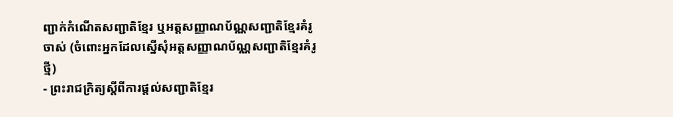ញ្ជាក់កំណើតសញ្ជាតិខ្មែរ ឬអត្តសញ្ញាណប័ណ្ណសញ្ជាតិខ្មែរគំរូចាស់ (ចំពោះអ្នកដែលស្នើសុំអត្តសញ្ញាណប័ណ្ណសញ្ជាតិខ្មែរគំរូថ្មី)
- ព្រះរាជក្រិត្យស្តីពីការផ្តល់សញ្ជាតិខ្មែរ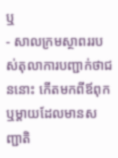ឬ
- សាលក្រមស្ថាពររបស់តុលាការបញ្ជាក់ថាជននោះ កើតមកពីឪពុក ឬម្តាយដែលមានសញ្ជាតិ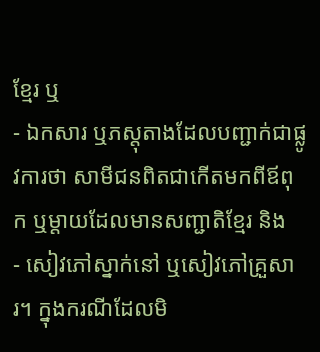ខ្មែរ ឬ
- ឯកសារ ឬភស្តុតាងដែលបញ្ជាក់ជាផ្លូវការថា សាមីជនពិតជាកើតមកពីឪពុក ឬម្តាយដែលមានសញ្ជាតិខ្មែរ និង
- សៀវភៅស្នាក់នៅ ឬសៀវភៅគ្រួសារ។ ក្នុងករណីដែលមិ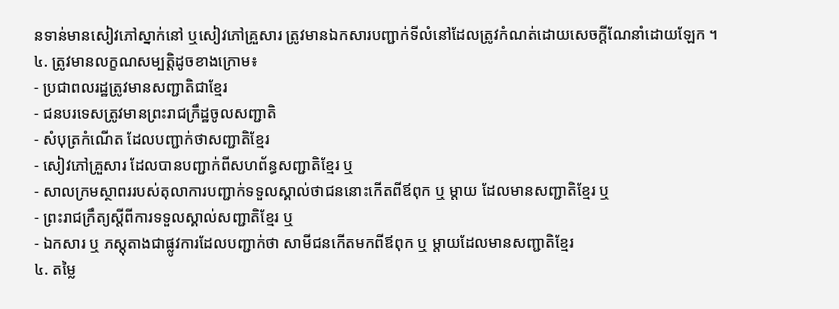នទាន់មានសៀវភៅស្នាក់នៅ ឬសៀវភៅគ្រួសារ ត្រូវមានឯកសារបញ្ជាក់ទីលំនៅដែលត្រូវកំណត់ដោយសេចក្តីណែនាំដោយឡែក ។
៤. ត្រូវមានលក្ខណសម្បត្តិដូចខាងក្រោម៖
- ប្រជាពលរដ្ឋត្រូវមានសញ្ជាតិជាខ្មែរ
- ជនបរទេសត្រូវមានព្រះរាជក្រឹដ្ឋចូលសញ្ជាតិ
- សំបុត្រកំណើត ដែលបញ្ជាក់ថាសញ្ជាតិខ្មែរ
- សៀវភៅគ្រួសារ ដែលបានបញ្ជាក់ពីសហព័ន្ធសញ្ជាតិខ្មែរ ឬ
- សាលក្រមស្ថាពររបស់តុលាការបញ្ជាក់ទទួលស្គាល់ថាជននោះកើតពីឪពុក ឬ ម្តាយ ដែលមានសញ្ជាតិខ្មែរ ឬ
- ព្រះរាជក្រឹត្យស្តីពីការទទួលស្គាល់សញ្ជាតិខ្មែរ ឬ
- ឯកសារ ឬ ភស្តុតាងជាផ្លូវការដែលបញ្ជាក់ថា សាមីជនកើតមកពីឪពុក ឬ ម្តាយដែលមានសញ្ជាតិខ្មែរ
៤. តម្លៃ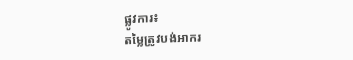ផ្លូវការ៖
តម្លៃត្រូវបង់អាករ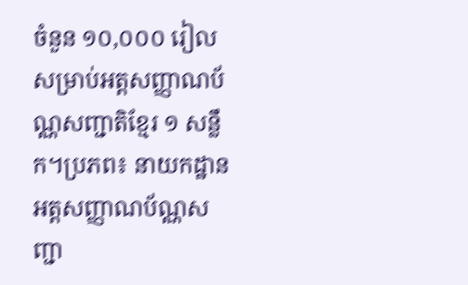ចំនួន ១០,០០០ រៀល សម្រាប់អត្តសញ្ញាណប័ណ្ណសញ្ជាតិខ្មែរ ១ សន្លឹក។ប្រភព៖ នាយកដ្ឋានអត្តសញ្ញាណប័ណ្ណសញ្ជា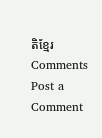តិខ្មែរ
Comments
Post a Comment